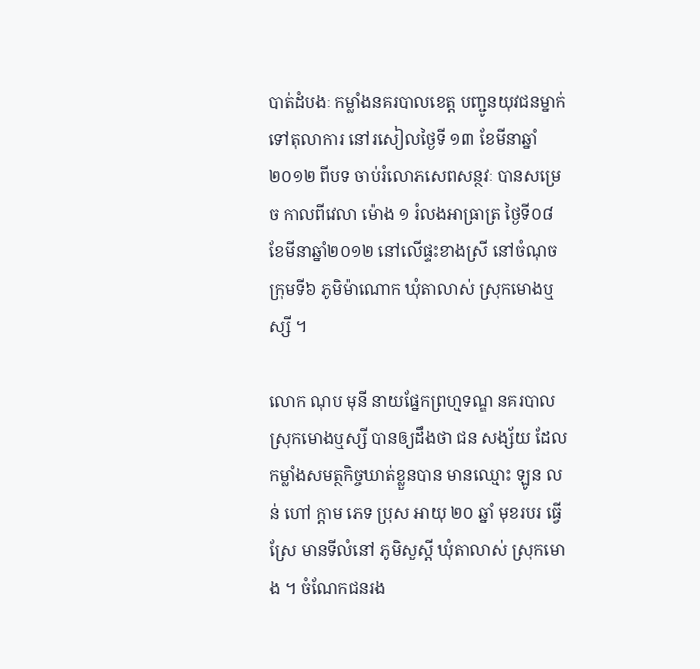បាត់ដំបងៈ កម្លាំងនគរបាលខេត្ត បញ្ជូនយុវជនម្នាក់ ទៅតុលាការ នៅរសៀលថ្ងៃទី ១៣ ខែមីនាឆ្នាំ២០១២ ពីបទ ចាប់រំលោភសេពសន្ថវៈ បានសម្រេច កាលពីវេលា ម៉ោង ១ រំលងអាធ្រាត្រ ថ្ងៃទី០៨ ខែមីនាឆ្នាំ២០១២ នៅលើផ្ទះខាងស្រី នៅចំណុចក្រុមទី៦ ភូមិម៉ាណោក ឃុំតាលាស់ ស្រុកមោងឬស្សី ។

លោក ណុប មុនី នាយផ្នែកព្រហ្មទណ្ឌ នគរបាលស្រុកមោងឬស្សី បានឲ្យដឹងថា ជន សង្ស័យ ដែលកម្លាំងសមត្ថកិច្ចឃាត់ខ្លួនបាន មានឈ្មោះ ឡូន លន់ ហៅ ក្តាម ភេទ ប្រុស អាយុ ២០ ឆ្នាំ មុខរបរ ធ្វើស្រែ មានទីលំនៅ ភូមិសួស្តី ឃុំតាលាស់ ស្រុកមោង ។ ចំណែកជនរង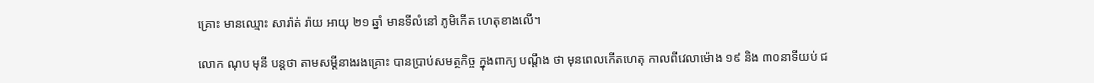គ្រោះ មានឈ្មោះ សារ៉ាត់ រ៉ាយ អាយុ ២១ ឆ្នាំ មានទីលំនៅ ភូមិកើត ហេតុខាងលើ។

លោក ណុប មុនី បន្តថា តាមសម្តីនាងរងគ្រោះ បានប្រាប់សមត្ថកិច្ច ក្នុងពាក្យ បណ្តឹង ថា មុនពេលកើតហេតុ កាលពីវេលាម៉ោង ១៩ និង ៣០នាទីយប់ ជ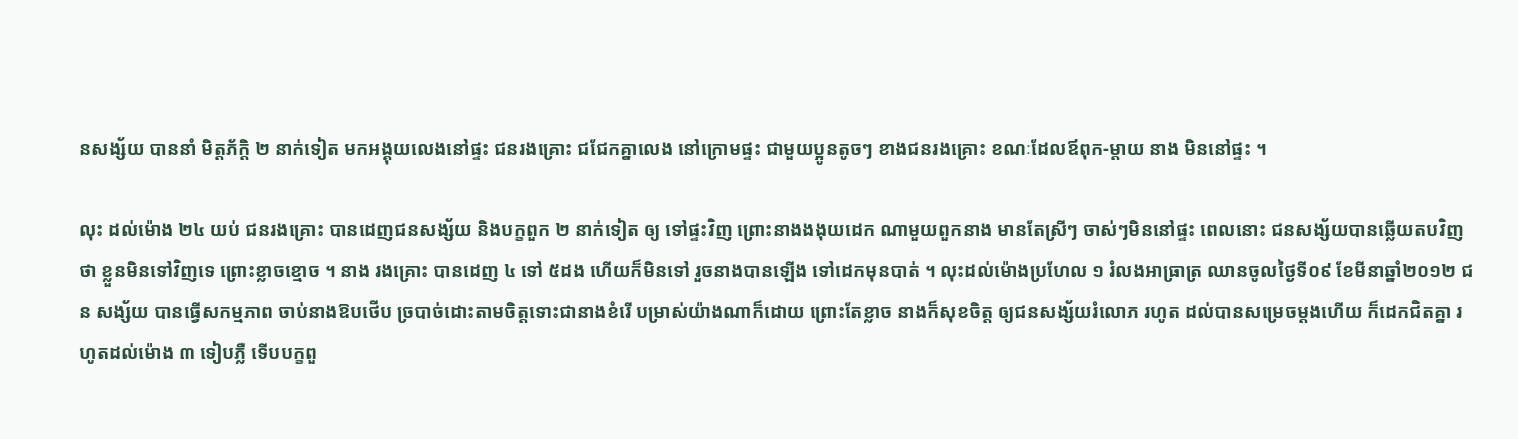នសង្ស័យ បាននាំ មិត្តភ័ក្តិ ២ នាក់ទៀត មកអង្គុយលេងនៅផ្ទះ ជនរងគ្រោះ ជជែកគ្នាលេង នៅក្រោមផ្ទះ ជាមួយប្អូនតូចៗ ខាងជនរងគ្រោះ ខណៈដែលឪពុក-ម្តាយ នាង មិននៅផ្ទះ ។

លុះ ដល់ម៉ោង ២៤ យប់ ជនរងគ្រោះ បានដេញជនសង្ស័យ និងបក្ខពួក ២ នាក់ទៀត ឲ្យ ទៅផ្ទះវិញ ព្រោះនាងងងុយដេក ណាមួយពួកនាង មានតែស្រីៗ ចាស់ៗមិននៅផ្ទះ ពេលនោះ ជនសង្ស័យបានឆ្លើយតបវិញថា ខ្លួនមិនទៅវិញទេ ព្រោះខ្លាចខ្មោច ។ នាង រងគ្រោះ បានដេញ ៤ ទៅ ៥ដង ហើយក៏មិនទៅ រួចនាងបានឡើង ទៅដេកមុនបាត់ ។ លុះដល់ម៉ោងប្រហែល ១ រំលងអាធ្រាត្រ ឈានចូលថ្ងៃទី០៩ ខែមីនាឆ្នាំ២០១២ ជន សង្ស័យ បានធ្វើសកម្មភាព ចាប់នាងឱបថើប ច្របាច់ដោះតាមចិត្តទោះជានាងខំរើ បម្រាស់យ៉ាងណាក៏ដោយ ព្រោះតែខ្លាច នាងក៏សុខចិត្ត ឲ្យជនសង្ស័យរំលោភ រហូត ដល់បានសម្រេចម្តងហើយ ក៏ដេកជិតគ្នា រហូតដល់ម៉ោង ៣ ទៀបភ្លឺ ទើបបក្ខពួ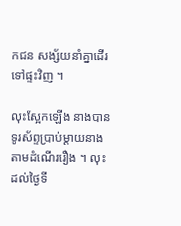កជន សង្ស័យនាំគ្នាដើរទៅផ្ទះវិញ ។

លុះស្អែកឡើង នាងបានទូរស័ព្ទប្រាប់ម្តាយនាង តាមដំណើររឿង ។ លុះដល់ថ្ងៃទី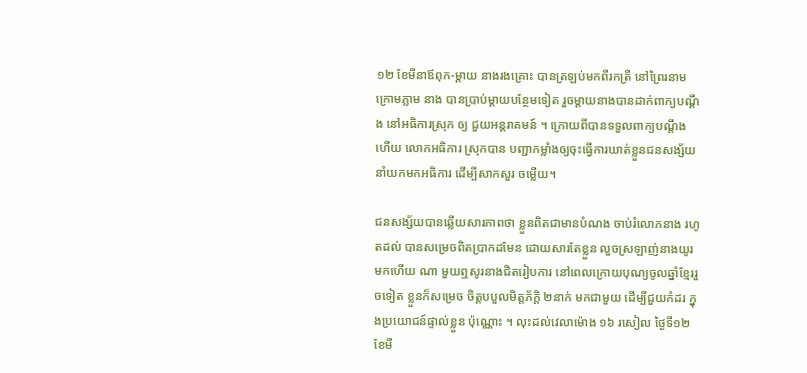១២ ខែមីនាឪពុក-ម្តាយ នាងរងគ្រោះ បានត្រឡប់មកពីរកត្រី នៅព្រៃរនាម ក្រោមភ្លាម នាង បានប្រាប់ម្តាយបន្ថែមទៀត រួចម្តាយនាងបានដាក់ពាក្យបណ្តឹង នៅអធិការស្រុក ឲ្យ ជួយអន្តរាគមន៍ ។ ក្រោយពីបានទទួលពាក្យបណ្តឹងហើយ លោកអធិការ ស្រុកបាន បញ្ជាកម្លាំងឲ្យចុះធ្វើការឃាត់ខ្លួនជនសង្ស័យ នាំយកមកអធិការ ដើម្បីសាកសួរ ចម្លើយ។

ជនសង្ស័យបានឆ្លើយសារភាពថា ខ្លួនពិតជាមានបំណង ចាប់រំលោភនាង រហូតដល់ បានសម្រេចពិតប្រាកដមែន ដោយសារតែខ្លួន លួចស្រឡាញ់នាងយូរមកហើយ ណា មួយឮសូរនាងជិតរៀបការ នៅពេលក្រោយបុណ្យចូលឆ្នាំខ្មែររួចទៀត ខ្លួនក៏សម្រេច ចិត្តបបួលមិត្តភ័ក្តិ ២នាក់ មកជាមួយ ដើម្បីជួយកំដរ ក្នុងប្រយោជន៍ផ្ទាល់ខ្លួន ប៉ុណ្ណោះ ។ លុះដល់វេលាម៉ោង ១៦ រសៀល ថ្ងៃទី១២ ខែមី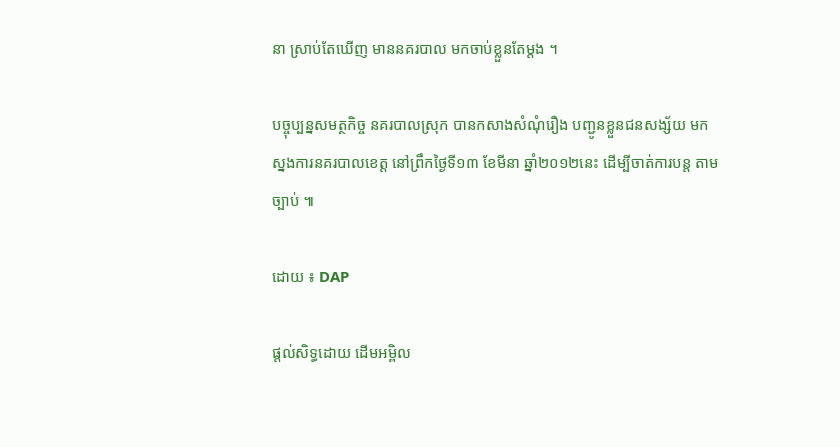នា ស្រាប់តែឃើញ មាននគរបាល មកចាប់ខ្លួនតែម្តង ។

បច្ចុប្បន្នសមត្ថកិច្ច នគរបាលស្រុក បានកសាងសំណុំរឿង បញ្ជូនខ្លួនជនសង្ស័យ មក ស្នងការនគរបាលខេត្ត នៅព្រឹកថ្ងៃទី១៣ ខែមីនា ឆ្នាំ២០១២នេះ ដើម្បីចាត់ការបន្ត តាម ច្បាប់ ៕

ដោយ ៖ DAP

ផ្តល់សិទ្ធដោយ ដើមអម្ពិល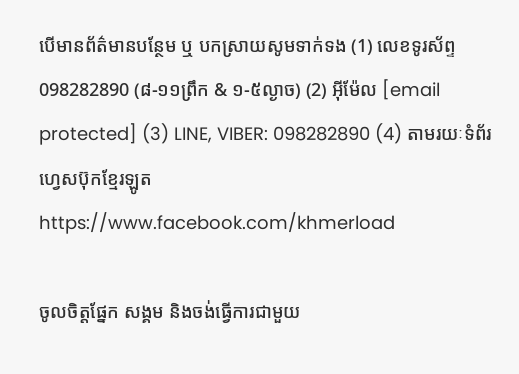បើមានព័ត៌មានបន្ថែម ឬ បកស្រាយសូមទាក់ទង (1) លេខទូរស័ព្ទ 098282890 (៨-១១ព្រឹក & ១-៥ល្ងាច) (2) អ៊ីម៉ែល [email protected] (3) LINE, VIBER: 098282890 (4) តាមរយៈទំព័រហ្វេសប៊ុកខ្មែរឡូត https://www.facebook.com/khmerload

ចូលចិត្តផ្នែក សង្គម និងចង់ធ្វើការជាមួយ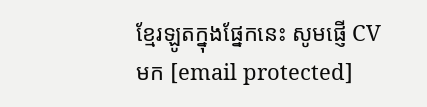ខ្មែរឡូតក្នុងផ្នែកនេះ សូមផ្ញើ CV មក [email protected]